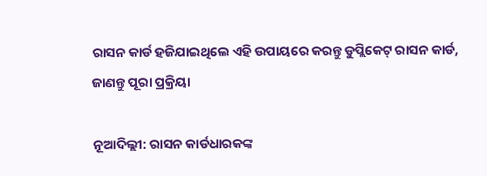ରାସନ କାର୍ଡ ହଜିଯାଇଥିଲେ ଏହି ଉପାୟରେ କରନ୍ତୁ ଡୁପ୍ଲିକେଟ୍ ରାସନ କାର୍ଡ, ଜାଣନ୍ତୁ ପୂରା ପ୍ରକ୍ରିୟା

ନୂଆଦିଲ୍ଲୀ: ରାସନ କାର୍ଡଧାରକଙ୍କ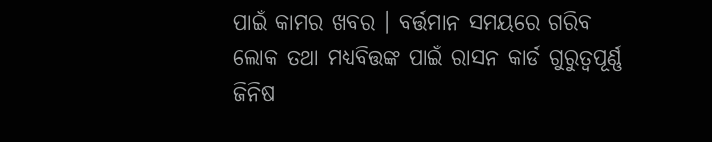ପାଇଁ କାମର ଖବର । ବର୍ତ୍ତମାନ ସମୟରେ ଗରିବ ଲୋକ ତଥା ମଧ୍ୟବିତ୍ତଙ୍କ ପାଇଁ ରାସନ କାର୍ଡ ଗୁରୁତ୍ୱପୂର୍ଣ୍ଣ ଜିନିଷ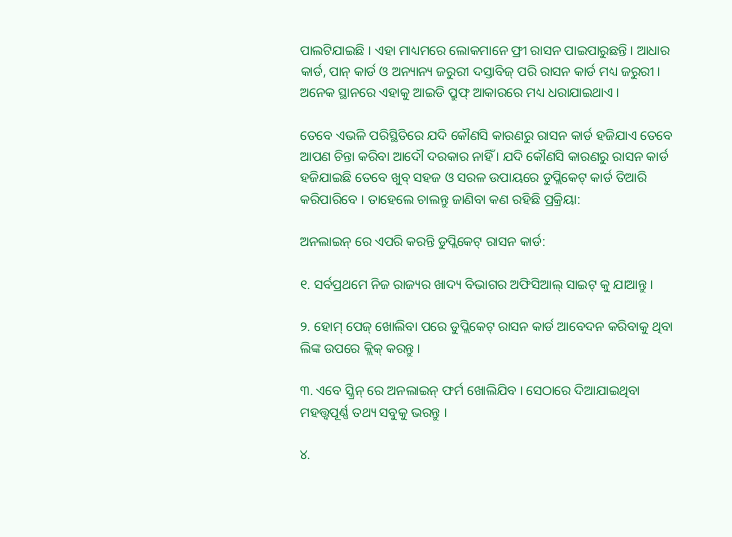ପାଲଟିଯାଇଛି । ଏହା ମାଧ୍ୟମରେ ଲୋକମାନେ ଫ୍ରୀ ରାସନ ପାଇପାରୁଛନ୍ତି । ଆଧାର କାର୍ଡ, ପାନ୍ କାର୍ଡ ଓ ଅନ୍ୟାନ୍ୟ ଜରୁରୀ ଦସ୍ତାବିଜ୍ ପରି ରାସନ କାର୍ଡ ମଧ୍ୟ ଜରୁରୀ । ଅନେକ ସ୍ଥାନରେ ଏହାକୁ ଆଇଡି ପ୍ରୁଫ୍ ଆକାରରେ ମଧ୍ୟ ଧରାଯାଇଥାଏ ।

ତେବେ ଏଭଳି ପରିସ୍ଥିତିରେ ଯଦି କୌଣସି କାରଣରୁ ରାସନ କାର୍ଡ ହଜିଯାଏ ତେବେ ଆପଣ ଚିନ୍ତା କରିବା ଆଦୌ ଦରକାର ନାହିଁ । ଯଦି କୌଣସି କାରଣରୁ ରାସନ କାର୍ଡ ହଜିଯାଇଛି ତେବେ ଖୁବ୍ ସହଜ ଓ ସରଳ ଉପାୟରେ ଡୁପ୍ଲିକେଟ୍ କାର୍ଡ ତିଆରି କରିପାରିବେ । ତାହେଲେ ଚାଲନ୍ତୁ ଜାଣିବା କଣ ରହିଛି ପ୍ରକ୍ରିୟା:

ଅନଲାଇନ୍ ରେ ଏପରି କରନ୍ତି ଡୁପ୍ଲିକେଟ୍ ରାସନ କାର୍ଡ:

୧. ସର୍ବପ୍ରଥମେ ନିଜ ରାଜ୍ୟର ଖାଦ୍ୟ ବିଭାଗର ଅଫିସିଆଲ୍ ସାଇଟ୍ କୁ ଯାଆନ୍ତୁ ।

୨. ହୋମ୍ ପେଜ୍ ଖୋଲିବା ପରେ ଡୁପ୍ଲିକେଟ୍ ରାସନ କାର୍ଡ ଆବେଦନ କରିବାକୁ ଥିବା ଲିଙ୍କ ଉପରେ କ୍ଲିକ୍ କରନ୍ତୁ ।

୩. ଏବେ ସ୍କ୍ରିନ୍ ରେ ଅନଲାଇନ୍ ଫର୍ମ ଖୋଲିଯିବ । ସେଠାରେ ଦିଆଯାଇଥିବା ମହତ୍ତ୍ୱପୂର୍ଣ୍ଣ ତଥ୍ୟ ସବୁକୁ ଭରନ୍ତୁ ।

୪.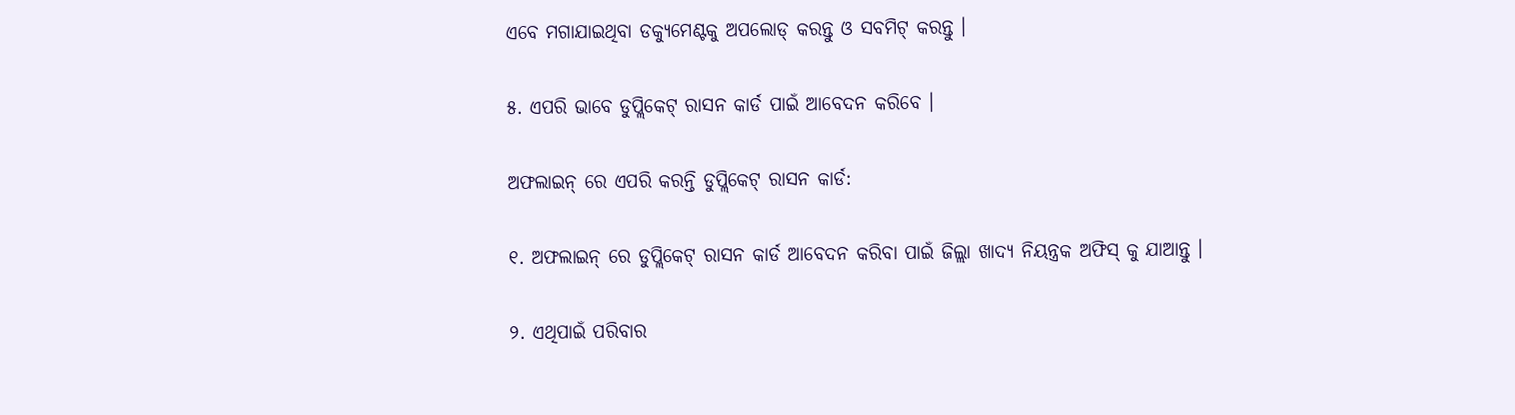ଏବେ ମଗାଯାଇଥିବା ଡକ୍ୟୁମେଣ୍ଟକୁ ଅପଲୋଡ୍ କରନ୍ତୁ ଓ ସବମିଟ୍ କରନ୍ତୁ ।

୫. ଏପରି ଭାବେ ଡୁପ୍ଲିକେଟ୍ ରାସନ କାର୍ଡ ପାଇଁ ଆବେଦନ କରିବେ ।

ଅଫଲାଇନ୍ ରେ ଏପରି କରନ୍ତି ଡୁପ୍ଲିକେଟ୍ ରାସନ କାର୍ଡ:

୧. ଅଫଲାଇନ୍ ରେ ଡୁପ୍ଲିକେଟ୍ ରାସନ କାର୍ଡ ଆବେଦନ କରିବା ପାଇଁ ଜିଲ୍ଲା ଖାଦ୍ୟ ନିୟନ୍ତ୍ରକ ଅଫିସ୍ କୁ ଯାଆନ୍ତୁ ।

୨. ଏଥିପାଇଁ ପରିବାର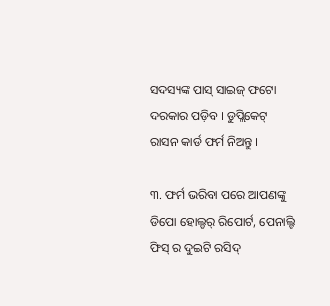ସଦସ୍ୟଙ୍କ ପାସ୍ ସାଇଜ୍ ଫଟୋ ଦରକାର ପଡ଼ିବ । ଡୁପ୍ଲିକେଟ୍ ରାସନ କାର୍ଡ ଫର୍ମ ନିଅନ୍ତୁ ।

୩. ଫର୍ମ ଭରିବା ପରେ ଆପଣଙ୍କୁ ଡିପୋ ହୋଲ୍ଡର୍ ରିପୋର୍ଟ, ପେନାଲ୍ଟି ଫିସ୍ ର ଦୁଇଟି ରସିଦ୍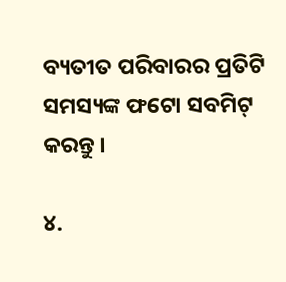ବ୍ୟତୀତ ପରିବାରର ପ୍ରତିଟି ସମସ୍ୟଙ୍କ ଫଟୋ ସବମିଟ୍ କରନ୍ତୁ ।

୪.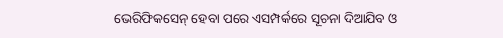ଭେରିଫିକସେନ୍ ହେବା ପରେ ଏସମ୍ପର୍କରେ ସୂଚନା ଦିଆଯିବ ଓ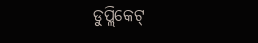ଡୁପ୍ଲିକେଟ୍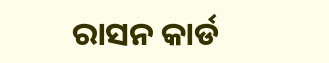ରାସନ କାର୍ଡ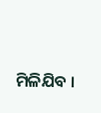ମିଳିଯିବ ।